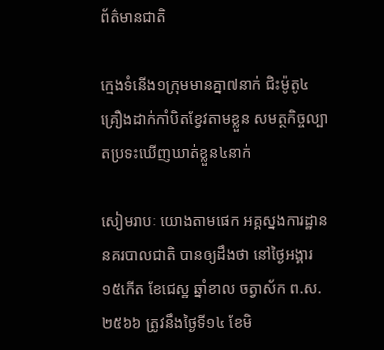ព័ត៌មានជាតិ

ក្មេងទំនើង១ក្រុមមានគ្នា៧នាក់ ជិះម៉ូតូ៤គ្រឿងដាក់កាំបិតខ្វែវតាមខ្លួន សមត្ថកិច្ចល្បាតប្រទះឃើញឃាត់ខ្លួន៤នាក់

សៀមរាបៈ យោងតាមផេក អគ្គស្នងការដ្ឋាននគរបាលជាតិ បានឲ្យដឹងថា នៅថ្ងៃអង្គារ ១៥កើត ខែជេស្ឋ ឆ្នាំខាល ចត្វាស័ក ព.ស.២៥៦៦ ត្រូវនឹងថ្ងៃទី១៤ ខែមិ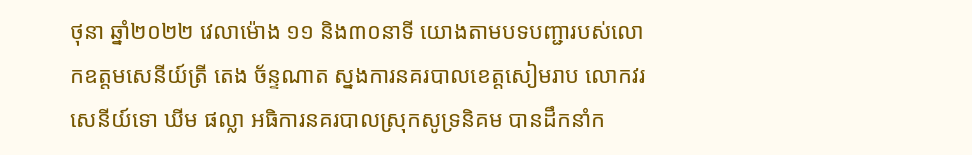ថុនា ឆ្នាំ២០២២ វេលាម៉ោង ១១ និង៣០នាទី យោងតាមបទបញ្ជារបស់លោកឧត្តមសេនីយ៍ត្រី តេង ច័ន្ទណាត ស្នងការនគរបាលខេត្តសៀមរាប លោកវរសេនីយ៍ទោ ឃីម ផល្លា អធិការនគរបាលស្រុកសូទ្រនិគម បានដឹកនាំក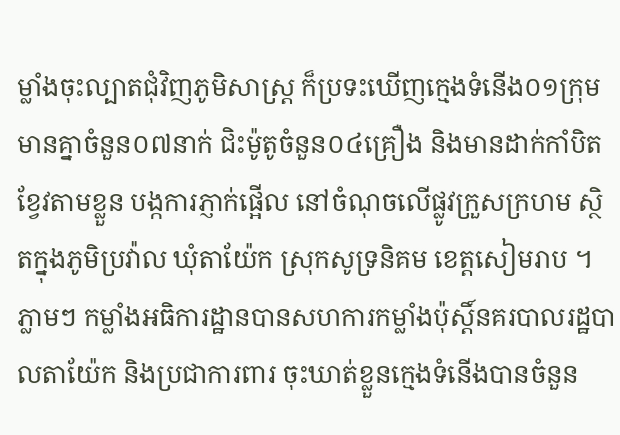ម្លាំងចុះល្បាតជុំវិញភូមិសាស្រ្ត ក៏ប្រទះឃើញក្មេងទំនើង០១ក្រុម មានគ្នាចំនួន០៧នាក់ ជិះម៉ូតូចំនួន០៤គ្រឿង និងមានដាក់កាំបិតខ្វែវតាមខ្លួន បង្កការភ្ញាក់ផ្អើល នៅចំណុចលើផ្លូវក្រួសក្រហម ស្ថិតក្នុងភូមិប្រវ៉ាល ឃុំតាយ៉ែក ស្រុកសូទ្រនិគម ខេត្តសៀមរាប ។ ភ្លាមៗ កម្លាំងអធិការដ្ឋានបានសហការកម្លាំងប៉ុស្តិ៍នគរបាលរដ្ឋបាលតាយ៉ែក និងប្រជាការពារ ចុះឃាត់ខ្លួនក្មេងទំនើងបានចំនួន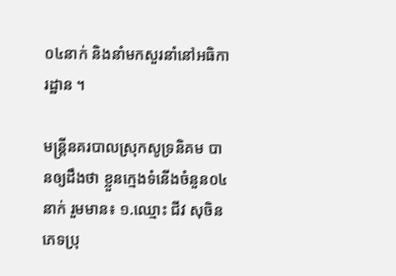០៤នាក់ និងនាំមកសួរនាំនៅអធិការដ្ឋាន ។

មន្ត្រីនគរបាលស្រុកសូទ្រនិគម បានឲ្យដឹងថា ខ្លួនក្មេងទំនើងចំនួន០៤នាក់ រួមមាន៖ ១.ឈ្មោះ ជីវ សុចិន ភេទប្រុ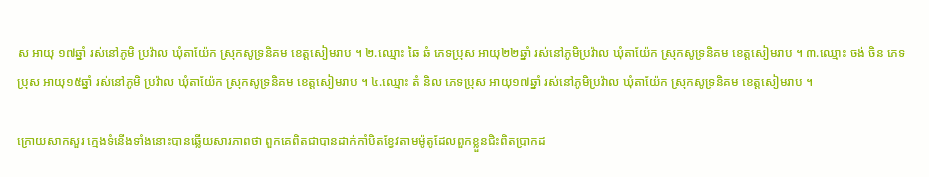ស អាយុ ១៧ឆ្នាំ រស់នៅភូមិ ប្រវ៉ាល ឃុំតាយ៉ែក ស្រុកសូទ្រនិគម ខេត្តសៀមរាប ។ ២.ឈ្មោះ ឆៃ ឆំ ភេទប្រុស អាយុ២២ឆ្នាំ រស់នៅភូមិប្រវ៉ាល ឃុំតាយ៉ែក ស្រុកសូទ្រនិគម ខេត្តសៀមរាប ។ ៣.ឈ្មោះ ចង់ ចិន ភេទប្រុស អាយុ១៥ឆ្នាំ រស់នៅភូមិ ប្រវ៉ាល ឃុំតាយ៉ែក ស្រុកសូទ្រនិគម ខេត្តសៀមរាប ។ ៤.ឈ្មោះ តំ និល ភេទប្រុស អាយុ១៧ឆ្នាំ រស់នៅភូមិប្រវ៉ាល ឃុំតាយ៉ែក ស្រុកសូទ្រនិគម ខេត្តសៀមរាប ។

ក្រោយសាកសួរ ក្មេងទំនើងទាំងនោះបានឆ្លើយសារភាពថា ពួកគេពិតជាបានដាក់កាំបិតខ្វែវតាមម៉ូតូដែលពួកខ្លួនជិះពិតប្រាកដ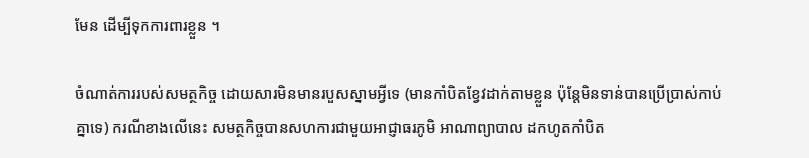មែន ដើម្បីទុកការពារខ្លួន ។

ចំណាត់ការរបស់សមត្ថកិច្ច ដោយសារមិនមានរបួសស្នាមអ្វីទេ (មានកាំបិតខ្វែវដាក់តាមខ្លួន ប៉ុន្តែមិនទាន់បានប្រើប្រាស់កាប់គ្នាទេ) ករណីខាងលើនេះ សមត្ថកិច្ចបានសហការជាមួយអាជ្ញាធរភូមិ អាណាព្យាបាល ដកហូតកាំបិត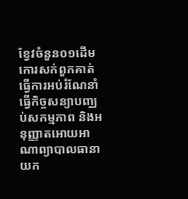ខ្វែវចំនួន០១ដើម កោរសក់ពួកគាត់ ធ្វើការអប់រំណែនាំ ធ្វើកិច្ចសន្យាបញ្ឈប់សកម្មភាព និងអនុញ្ញាតអោយអាណាព្យាបាលធានាយក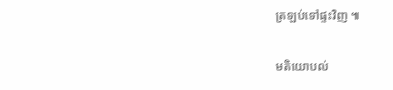ត្រឡប់ទៅផ្ទះវិញ ៕

មតិយោបល់